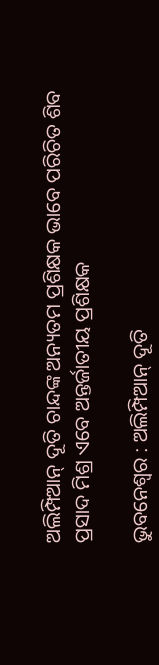ଅଲିମ୍ପିଆନ୍‌ ଦୂତି ଚାନ୍ଦଙ୍କ ଅନ୍ୟତମ ପ୍ରଶିକ୍ଷକ ଭାବେ ପରିଚିତ ଶିବ ପ୍ରସାଦ ମିଶ୍ର ଏବେ ଅନ୍ତର୍ଜାତୀୟ ପ୍ରଶିକ୍ଷକ

ଭୁବନେଶ୍ବର : ଅଲିମ୍ପିଆନ୍‌ ଦୂତି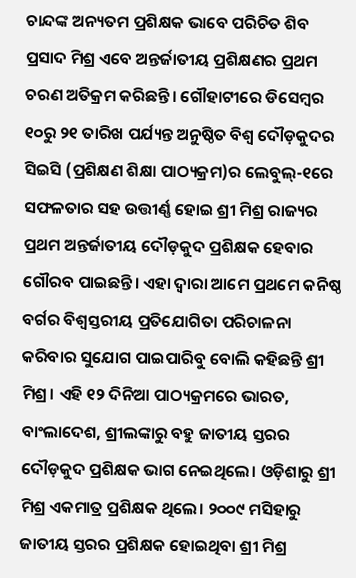ଚାନ୍ଦଙ୍କ ଅନ୍ୟତମ ପ୍ରଶିକ୍ଷକ ଭାବେ ପରିଚିତ ଶିବ ପ୍ରସାଦ ମିଶ୍ର ଏବେ ଅନ୍ତର୍ଜାତୀୟ ପ୍ରଶିକ୍ଷଣର ପ୍ରଥମ ଚରଣ ଅତିକ୍ରମ କରିଛନ୍ତି। ଗୌହାଟୀରେ ଡିସେମ୍ବର ୧୦ରୁ ୨୧ ତାରିଖ ପର୍ଯ୍ୟନ୍ତ ଅନୁଷ୍ଠିତ ବିଶ୍ବ ଦୌଡ଼କୁଦର ସିଇସି (ପ୍ରଶିକ୍ଷଣ ଶିକ୍ଷା ପାଠ୍ୟକ୍ରମ)ର ଲେବୁଲ୍‌-୧ରେ ସଫଳତାର ସହ ଉତ୍ତୀର୍ଣ୍ଣ ହୋଇ ଶ୍ରୀ ମିଶ୍ର ରାଜ୍ୟର ପ୍ରଥମ ଅନ୍ତର୍ଜାତୀୟ ଦୌଡ଼କୁଦ ପ୍ରଶିକ୍ଷକ ହେବାର ଗୌରବ ପାଇଛନ୍ତି। ଏହା ଦ୍ବାରା ଆମେ ପ୍ରଥମେ କନିଷ୍ଠ ବର୍ଗର ବିଶ୍ବସ୍ତରୀୟ ପ୍ରତିଯୋଗିତା ପରିଚାଳନା କରିବାର ସୁଯୋଗ ପାଇପାରିବୁ‌ ବୋଲି କହିଛନ୍ତି ଶ୍ରୀ ମିଶ୍ର। ଏହି ୧୨ ଦିନିଆ ପାଠ୍ୟକ୍ରମରେ ଭାରତ, ବାଂଲାଦେଶ, ଶ୍ରୀଲଙ୍କାରୁ ବହୁ ଜାତୀୟ ସ୍ତରର ଦୌଡ଼କୁଦ ପ୍ରଶିକ୍ଷକ ଭାଗ ନେଇଥିଲେ। ଓଡ଼ିଶାରୁ ଶ୍ରୀ ମିଶ୍ର ଏକମାତ୍ର ପ୍ରଶିକ୍ଷକ ଥିଲେ। ୨୦୦୯ ମସିହାରୁ ଜାତୀୟ ସ୍ତରର ପ୍ରଶିକ୍ଷକ ହୋଇଥିବା ଶ୍ରୀ ମିଶ୍ର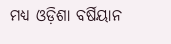ମଧ୍ୟ ଓଡ଼ିଶା ବର୍ଷିୟାନ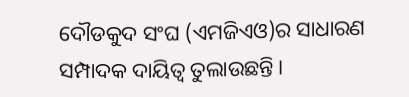ଦୌଡକୁଦ ସଂଘ (ଏମଜିଏଓ)ର ସାଧାରଣ ସମ୍ପାଦକ ଦାୟିତ୍ବ ତୁଲାଉଛନ୍ତି।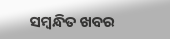ସମ୍ବନ୍ଧିତ ଖବର